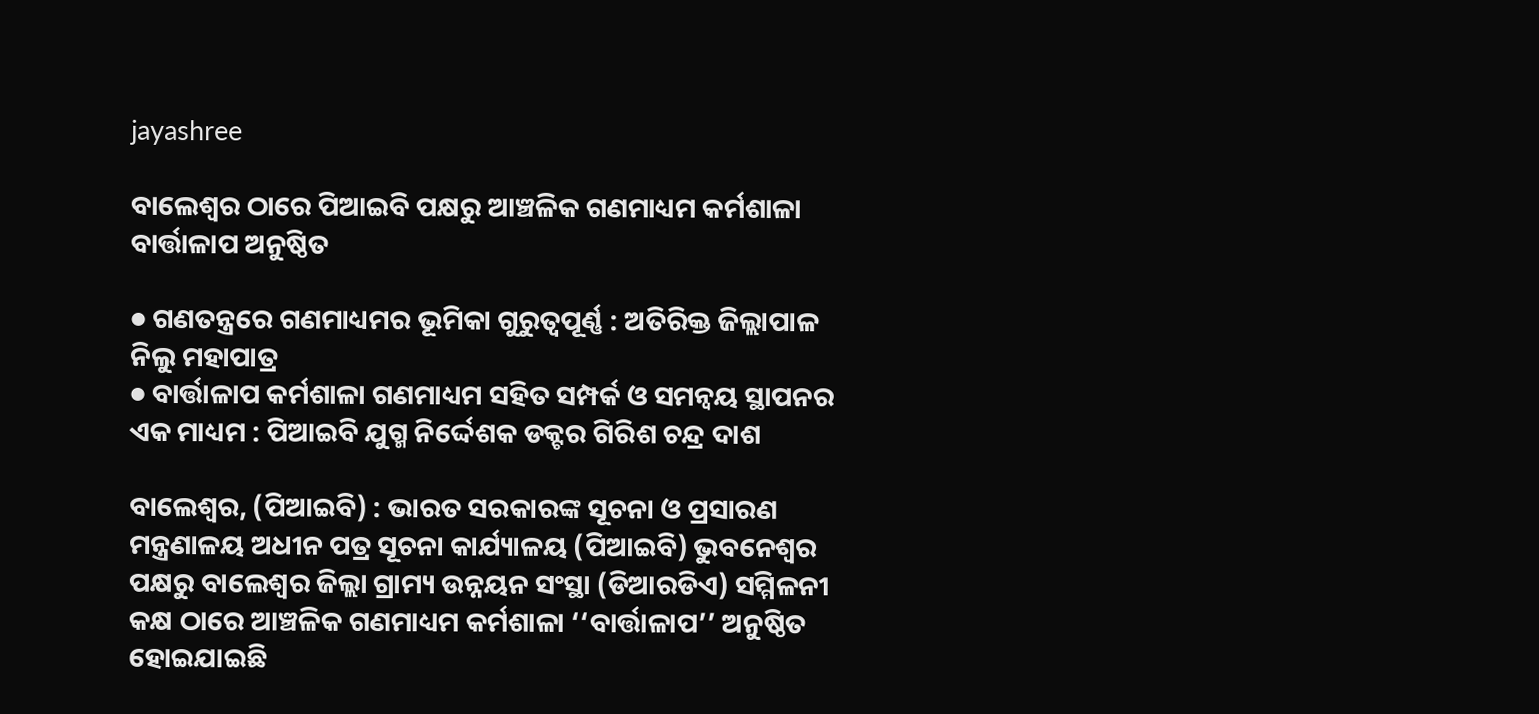jayashree

ବାଲେଶ୍ୱର ଠାରେ ପିଆଇବି ପକ୍ଷରୁ ଆଞ୍ଚଳିକ ଗଣମାଧ୍ୟମ କର୍ମଶାଳା ବାର୍ତ୍ତାଳାପ ଅନୁଷ୍ଠିତ

● ଗଣତନ୍ତ୍ରରେ ଗଣମାଧ୍ୟମର ଭୂମିକା ଗୁରୁତ୍ୱପୂର୍ଣ୍ଣ : ଅତିରିକ୍ତ ଜିଲ୍ଲାପାଳ ନିଲୁ ମହାପାତ୍ର
● ବାର୍ତ୍ତାଳାପ କର୍ମଶାଳା ଗଣମାଧ୍ୟମ ସହିତ ସମ୍ପର୍କ ଓ ସମନ୍ୱୟ ସ୍ଥାପନର ଏକ ମାଧ୍ୟମ : ପିଆଇବି ଯୁଗ୍ମ ନିର୍ଦ୍ଦେଶକ ଡକ୍ଟର ଗିରିଶ ଚନ୍ଦ୍ର ଦାଶ

ବାଲେଶ୍ୱର, (ପିଆଇବି) : ଭାରତ ସରକାରଙ୍କ ସୂଚନା ଓ ପ୍ରସାରଣ ମନ୍ତ୍ରଣାଳୟ ଅଧୀନ ପତ୍ର ସୂଚନା କାର୍ଯ୍ୟାଳୟ (ପିଆଇବି) ଭୁବନେଶ୍ୱର ପକ୍ଷରୁ ବାଲେଶ୍ୱର ଜିଲ୍ଲା ଗ୍ରାମ୍ୟ ଉନ୍ନୟନ ସଂସ୍ଥା (ଡିଆରଡିଏ) ସମ୍ମିଳନୀ କକ୍ଷ ଠାରେ ଆଞ୍ଚଳିକ ଗଣମାଧ୍ୟମ କର୍ମଶାଳା ‘‘ବାର୍ତ୍ତାଳାପ’’ ଅନୁଷ୍ଠିତ ହୋଇଯାଇଛି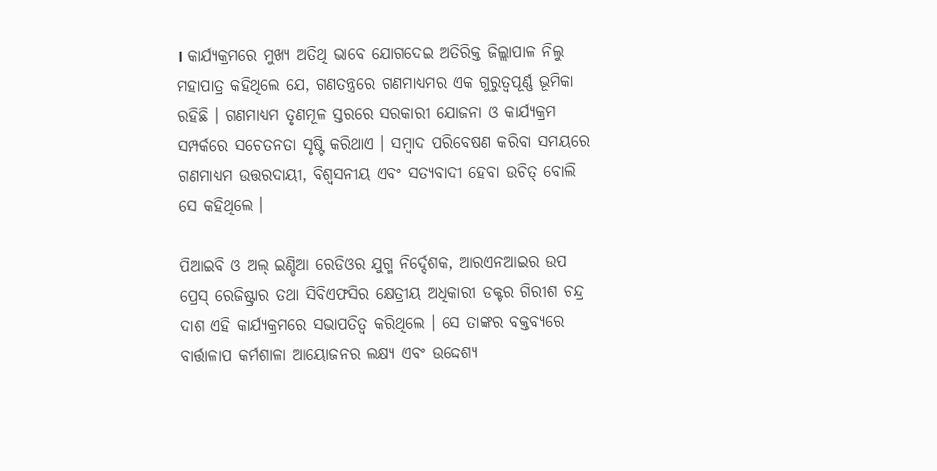। କାର୍ଯ୍ୟକ୍ରମରେ ମୁଖ୍ୟ ଅତିଥି ଭାବେ ଯୋଗଦେଇ ଅତିରିକ୍ତ ଜିଲ୍ଲାପାଳ ନିଲୁ ମହାପାତ୍ର କହିଥିଲେ ଯେ, ଗଣତନ୍ତ୍ରରେ ଗଣମାଧ୍ୟମର ଏକ ଗୁରୁତ୍ୱପୂର୍ଣ୍ଣ ଭୂମିକା ରହିଛି । ଗଣମାଧ୍ୟମ ତୃଣମୂଳ ସ୍ତରରେ ସରକାରୀ ଯୋଜନା ଓ କାର୍ଯ୍ୟକ୍ରମ ସମ୍ପର୍କରେ ସଚେତନତା ସୃଷ୍ଟି କରିଥାଏ । ସମ୍ବାଦ ପରିବେଷଣ କରିବା ସମୟରେ ଗଣମାଧ୍ୟମ ଉତ୍ତରଦାୟୀ, ବିଶ୍ୱସନୀୟ ଏବଂ ସତ୍ୟବାଦୀ ହେବା ଉଚିତ୍ ବୋଲି ସେ କହିଥିଲେ ।

ପିଆଇବି ଓ ଅଲ୍ ଇଣ୍ଡିଆ ରେଡିଓର ଯୁଗ୍ମ ନିର୍ଦ୍ଦେଶକ, ଆରଏନଆଇର ଉପ ପ୍ରେସ୍ ରେଜିଷ୍ଟ୍ରାର ତଥା ସିବିଏଫସିର କ୍ଷେତ୍ରୀୟ ଅଧିକାରୀ ଡକ୍ଟର ଗିରୀଶ ଚନ୍ଦ୍ର ଦାଶ ଏହି କାର୍ଯ୍ୟକ୍ରମରେ ସଭାପତିତ୍ୱ କରିଥିଲେ । ସେ ତାଙ୍କର ବକ୍ତବ୍ୟରେ ବାର୍ତ୍ତାଳାପ କର୍ମଶାଳା ଆୟୋଜନର ଲକ୍ଷ୍ୟ ଏବଂ ଉଦ୍ଦେଶ୍ୟ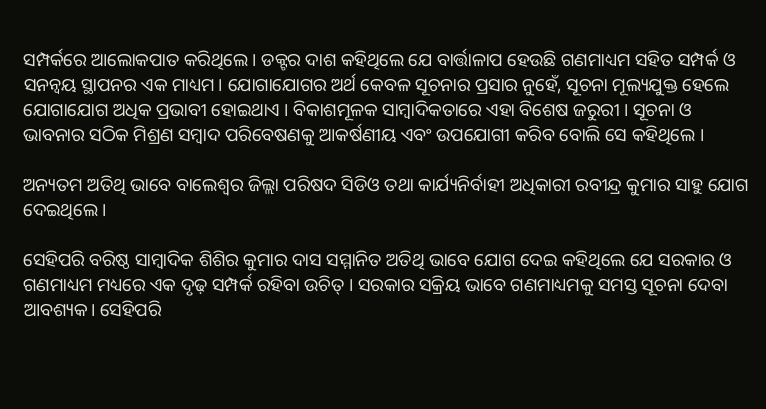ସମ୍ପର୍କରେ ଆଲୋକପାତ କରିଥିଲେ । ଡକ୍ଟର ଦାଶ କହିଥିଲେ ଯେ ବାର୍ତ୍ତାଳାପ ହେଉଛି ଗଣମାଧ୍ୟମ ସହିତ ସମ୍ପର୍କ ଓ ସନନ୍ଵୟ ସ୍ଥାପନର ଏକ ମାଧ୍ୟମ। ଯୋଗାଯୋଗର ଅର୍ଥ କେବଳ ସୂଚନାର ପ୍ରସାର ନୁହେଁ, ସୂଚନା ମୂଲ୍ୟଯୁକ୍ତ ହେଲେ ଯୋଗାଯୋଗ ଅଧିକ ପ୍ରଭାବୀ ହୋଇଥାଏ । ବିକାଶମୂଳକ ସାମ୍ବାଦିକତାରେ ଏହା ବିଶେଷ ଜରୁରୀ । ସୂଚନା ଓ ଭାବନାର ସଠିକ ମିଶ୍ରଣ ସମ୍ବାଦ ପରିବେଷଣକୁ ଆକର୍ଷଣୀୟ ଏବଂ ଉପଯୋଗୀ କରିବ ବୋଲି ସେ କହିଥିଲେ ।

ଅନ୍ୟତମ ଅତିଥି ଭାବେ ବାଲେଶ୍ୱର ଜିଲ୍ଲା ପରିଷଦ ସିଡିଓ ତଥା କାର୍ଯ୍ୟନିର୍ବାହୀ ଅଧିକାରୀ ରବୀନ୍ଦ୍ର କୁମାର ସାହୁ ଯୋଗ ଦେଇଥିଲେ ।

ସେହିପରି ବରିଷ୍ଠ ସାମ୍ବାଦିକ ଶିଶିର କୁମାର ଦାସ ସମ୍ମାନିତ ଅତିଥି ଭାବେ ଯୋଗ ଦେଇ କହିଥିଲେ ଯେ ସରକାର ଓ ଗଣମାଧ୍ୟମ ମଧ୍ୟରେ ଏକ ଦୃଢ଼ ସମ୍ପର୍କ ରହିବା ଉଚିତ୍ । ସରକାର ସକ୍ରିୟ ଭାବେ ଗଣମାଧ୍ୟମକୁ ସମସ୍ତ ସୂଚନା ଦେବା ଆବଶ୍ୟକ। ସେହିପରି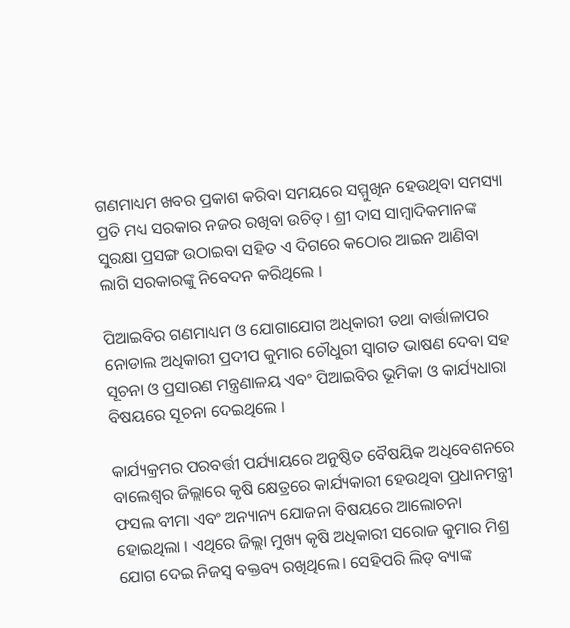ଗଣମାଧ୍ୟମ ଖବର ପ୍ରକାଶ କରିବା ସମୟରେ ସମ୍ମୁଖିନ ହେଉଥିବା ସମସ୍ୟା ପ୍ରତି ମଧ୍ୟ ସରକାର ନଜର ରଖିବା ଉଚିତ୍। ଶ୍ରୀ ଦାସ ସାମ୍ବାଦିକମାନଙ୍କ ସୁରକ୍ଷା ପ୍ରସଙ୍ଗ ଉଠାଇବା ସହିତ ଏ ଦିଗରେ କଠୋର ଆଇନ ଆଣିବା ଲାଗି ସରକାରଙ୍କୁ ନିବେଦନ କରିଥିଲେ ।

ପିଆଇବିର ଗଣମାଧ୍ୟମ ଓ ଯୋଗାଯୋଗ ଅଧିକାରୀ ତଥା ବାର୍ତ୍ତାଳାପର ନୋଡାଲ ଅଧିକାରୀ ପ୍ରଦୀପ କୁମାର ଚୌଧୁରୀ ସ୍ୱାଗତ ଭାଷଣ ଦେବା ସହ ସୂଚନା ଓ ପ୍ରସାରଣ ମନ୍ତ୍ରଣାଳୟ ଏବଂ ପିଆଇବିର ଭୂମିକା ଓ କାର୍ଯ୍ୟଧାରା ବିଷୟରେ ସୂଚନା ଦେଇଥିଲେ ।

କାର୍ଯ୍ୟକ୍ରମର ପରବର୍ତ୍ତୀ ପର୍ଯ୍ୟାୟରେ ଅନୁଷ୍ଠିତ ବୈଷୟିକ ଅଧିବେଶନରେ ବାଲେଶ୍ୱର ଜିଲ୍ଲାରେ କୃଷି କ୍ଷେତ୍ରରେ କାର୍ଯ୍ୟକାରୀ ହେଉଥିବା ପ୍ରଧାନମନ୍ତ୍ରୀ ଫସଲ ବୀମା ଏବଂ ଅନ୍ୟାନ୍ୟ ଯୋଜନା ବିଷୟରେ ଆଲୋଚନା ହୋଇଥିଲା । ଏଥିରେ ଜିଲ୍ଲା ମୁଖ୍ୟ କୃଷି ଅଧିକାରୀ ସରୋଜ କୁମାର ମିଶ୍ର ଯୋଗ ଦେଇ ନିଜସ୍ୱ ବକ୍ତବ୍ୟ ରଖିଥିଲେ। ସେହିପରି ଲିଡ୍ ବ୍ୟାଙ୍କ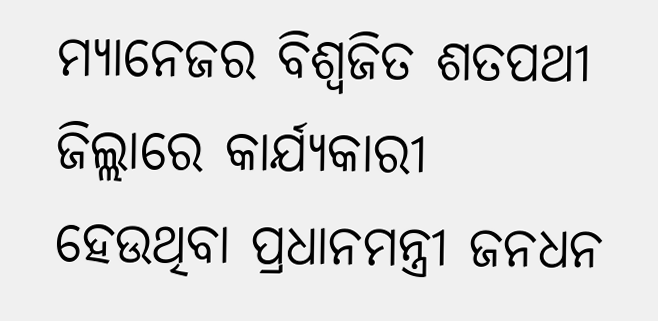ମ୍ୟାନେଜର ବିଶ୍ୱଜିତ ଶତପଥୀ ଜିଲ୍ଲାରେ କାର୍ଯ୍ୟକାରୀ ହେଉଥିବା ପ୍ରଧାନମନ୍ତ୍ରୀ ଜନଧନ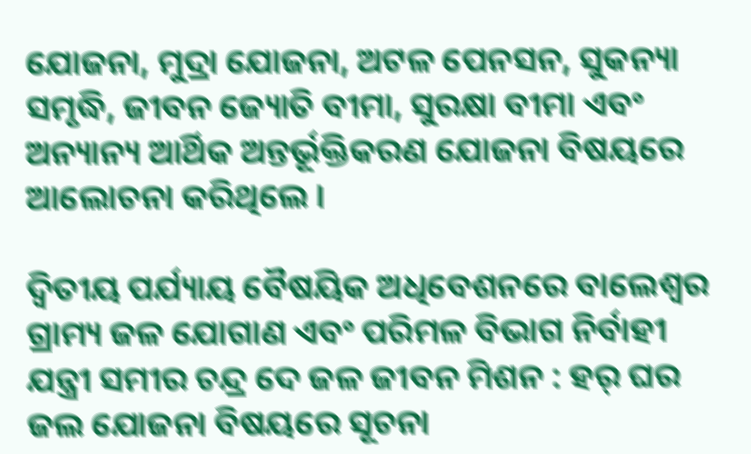ଯୋଜନା, ମୁଦ୍ରା ଯୋଜନା, ଅଟଳ ପେନସନ, ସୁକନ୍ୟା ସମୃଦ୍ଧି, ଜୀବନ ଜ୍ୟୋତି ବୀମା, ସୁରକ୍ଷା ବୀମା ଏବଂ ଅନ୍ୟାନ୍ୟ ଆର୍ଥିକ ଅନ୍ତର୍ଭୂକ୍ତିକରଣ ଯୋଜନା ବିଷୟରେ ଆଲୋଚନା କରିଥିଲେ ।

ଦ୍ୱିତୀୟ ପର୍ଯ୍ୟାୟ ବୈଷୟିକ ଅଧିବେଶନରେ ବାଲେଶ୍ୱର ଗ୍ରାମ୍ୟ ଜଳ ଯୋଗାଣ ଏବଂ ପରିମଳ ବିଭାଗ ନିର୍ବାହୀ ଯନ୍ତ୍ରୀ ସମୀର ଚନ୍ଦ୍ର ଦେ ଜଳ ଜୀବନ ମିଶନ : ହର୍ ଘର ଜଲ ଯୋଜନା ବିଷୟରେ ସୂଚନା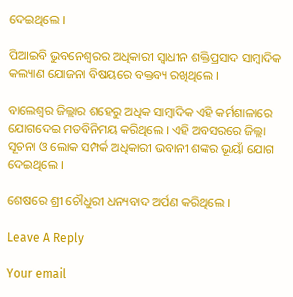ଦେଇଥିଲେ ।

ପିଆଇବି ଭୁବନେଶ୍ୱରର ଅଧିକାରୀ ସ୍ୱାଧୀନ ଶକ୍ତିପ୍ରସାଦ ସାମ୍ବାଦିକ କଲ୍ୟାଣ ଯୋଜନା ବିଷୟରେ ବକ୍ତବ୍ୟ ରଖିଥିଲେ ।

ବାଲେଶ୍ୱର ଜିଲ୍ଲାର ଶହେରୁ ଅଧିକ ସାମ୍ବାଦିକ ଏହି କର୍ମଶାଳାରେ ଯୋଗଦେଇ ମତବିନିମୟ କରିଥିଲେ । ଏହି ଅବସରରେ ଜିଲ୍ଲା ସୂଚନା ଓ ଲୋକ ସମ୍ପର୍କ ଅଧିକାରୀ ଭବାନୀ ଶଙ୍କର ଭୂୟାଁ ଯୋଗ ଦେଇଥିଲେ ।

ଶେଷରେ ଶ୍ରୀ ଚୌଧୁରୀ ଧନ୍ୟବାଦ ଅର୍ପଣ କରିଥିଲେ ।

Leave A Reply

Your email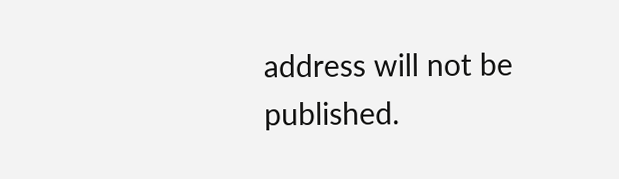address will not be published.